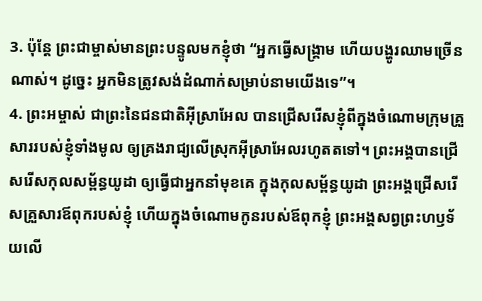3. ប៉ុន្តែ ព្រះជាម្ចាស់មានព្រះបន្ទូលមកខ្ញុំថា “អ្នកធ្វើសង្គ្រាម ហើយបង្ហូរឈាមច្រើនណាស់។ ដូច្នេះ អ្នកមិនត្រូវសង់ដំណាក់សម្រាប់នាមយើងទេ”។
4. ព្រះអម្ចាស់ ជាព្រះនៃជនជាតិអ៊ីស្រាអែល បានជ្រើសរើសខ្ញុំពីក្នុងចំណោមក្រុមគ្រួសាររបស់ខ្ញុំទាំងមូល ឲ្យគ្រងរាជ្យលើស្រុកអ៊ីស្រាអែលរហូតតទៅ។ ព្រះអង្គបានជ្រើសរើសកុលសម្ព័ន្ធយូដា ឲ្យធ្វើជាអ្នកនាំមុខគេ ក្នុងកុលសម្ព័ន្ធយូដា ព្រះអង្គជ្រើសរើសគ្រួសារឪពុករបស់ខ្ញុំ ហើយក្នុងចំណោមកូនរបស់ឪពុកខ្ញុំ ព្រះអង្គសព្វព្រះហឫទ័យលើ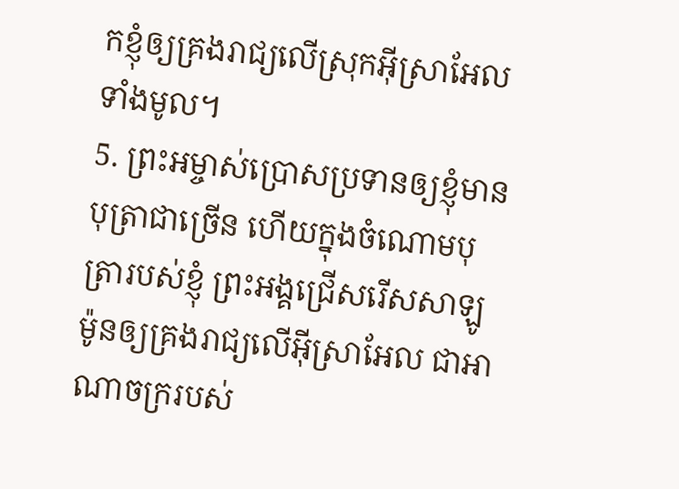កខ្ញុំឲ្យគ្រងរាជ្យលើស្រុកអ៊ីស្រាអែលទាំងមូល។
5. ព្រះអម្ចាស់ប្រោសប្រទានឲ្យខ្ញុំមានបុត្រាជាច្រើន ហើយក្នុងចំណោមបុត្រារបស់ខ្ញុំ ព្រះអង្គជ្រើសរើសសាឡូម៉ូនឲ្យគ្រងរាជ្យលើអ៊ីស្រាអែល ជាអាណាចក្ររបស់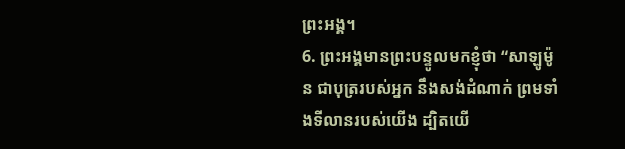ព្រះអង្គ។
6. ព្រះអង្គមានព្រះបន្ទូលមកខ្ញុំថា “សាឡូម៉ូន ជាបុត្ររបស់អ្នក នឹងសង់ដំណាក់ ព្រមទាំងទីលានរបស់យើង ដ្បិតយើ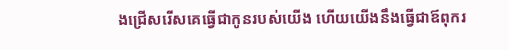ងជ្រើសរើសគេធ្វើជាកូនរបស់យើង ហើយយើងនឹងធ្វើជាឪពុករ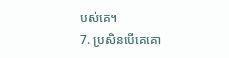បស់គេ។
7. ប្រសិនបើគេគោ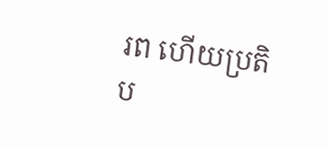រព ហើយប្រតិប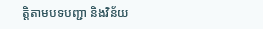ត្តិតាមបទបញ្ជា និងវិន័យ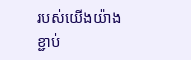របស់យើងយ៉ាងខ្ជាប់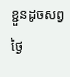ខ្ជួនដូចសព្វថ្ងៃ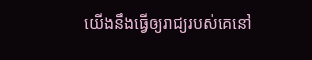យើងនឹងធ្វើឲ្យរាជ្យរបស់គេនៅ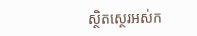ស្ថិតស្ថេរអស់ក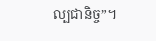ល្បជានិច្ច”។